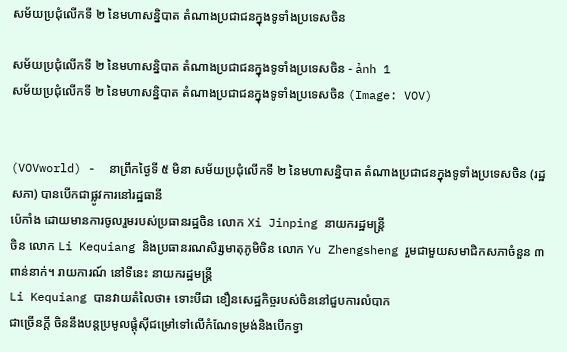សម័យប្រជុំលើកទី ២ នៃមហាសន្និបាត តំណាងប្រជាជនក្នុងទូទាំងប្រទេសចិន

សម័យប្រជុំលើកទី ២ នៃមហាសន្និបាត តំណាងប្រជាជនក្នុងទូទាំងប្រទេសចិន - ảnh 1
សម័យប្រជុំលើកទី ២ នៃមហាសន្និបាត តំណាងប្រជាជនក្នុងទូទាំងប្រទេសចិន (Image: VOV)


(VOVworld) -  នាព្រឹកថ្ងៃទី ៥ មិនា សម័យប្រជុំលើកទី ២ នៃមហាសន្និបាត តំណាងប្រជាជនក្នុងទូទាំងប្រទេសចិន (រដ្ឋសភា) បានបើកជាផ្លូវការនៅរដ្ឋធានី
ប៉េកាំង ដោយមានការចូលរួមរបស់ប្រធានរដ្ឋចិន លោក Xi Jinping នាយករដ្ឋមន្ត្រី
ចិន លោក Li Kequiang និងប្រធានរណសិរ្សមាតុភូមិចិន លោក Yu Zhengsheng រួមជាមួយសមាជិកសភាចំនួន ៣ ពាន់នាក់។ រាយការណ៍ នៅទីនេះ នាយករដ្ឋមន្ត្រី
Li Kequiang បានវាយតំលៃថា៖ ទោះបីជា ខឿនសេដ្ឋកិច្ចរបស់ចិននៅជួបការលំបាក
ជាច្រើនក្តី ចិននឹងបន្តប្រមូលផ្តុំស៊ីជម្រៅទៅលើកំណែទម្រង់និងបើកទ្វា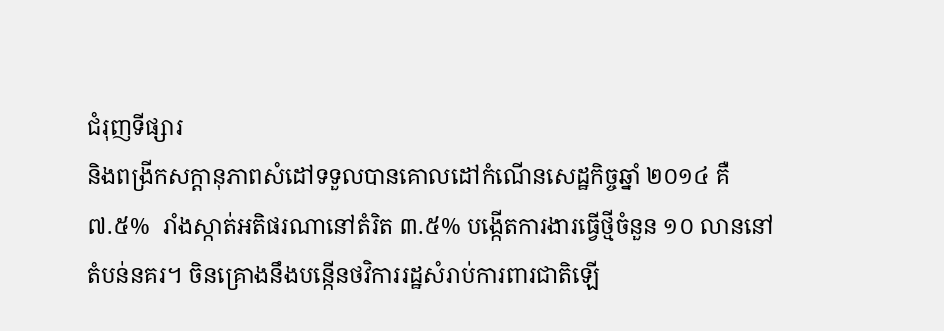ជំរុញទីផ្សារ
និងពង្រីកសក្តានុភាពសំដៅទទួលបានគោលដៅកំណើនសេដ្ឋកិច្ចឆ្នាំ ២០១៤ គឺ
៧.៥%  រាំងស្កាត់អតិផរណានៅតំរិត ៣.៥% បង្កើតការងារធ្វើថ្មីចំនួន ១០ លាននៅ
តំបន់នគរ។ ចិនគ្រោងនឹងបន្កើនថវិការរដ្ឋសំរាប់ការពារជាតិឡើ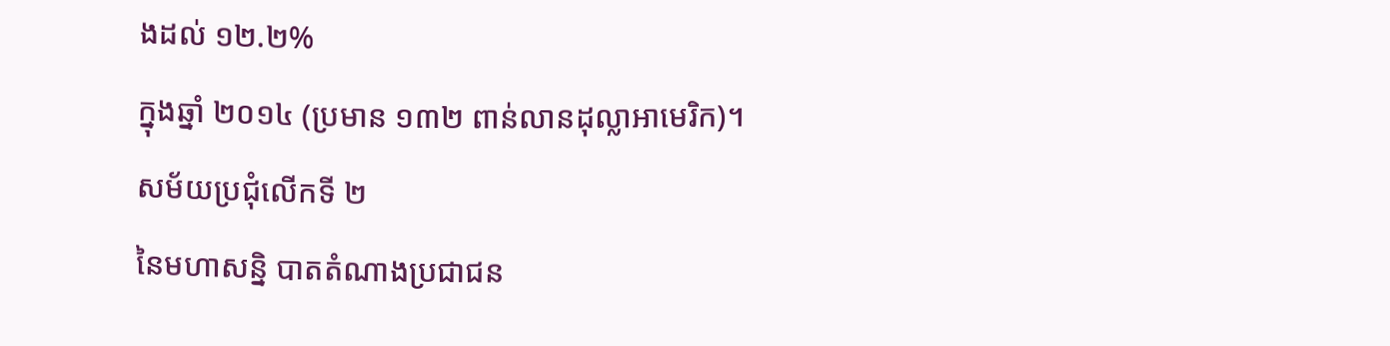ងដល់ ១២.២%
ក្នុងឆ្នាំ ២០១៤ (ប្រមាន ១៣២ ពាន់លានដុល្លាអាមេរិក)។ សម័យប្រជុំលើកទី ២
នៃមហាសន្និ បាតតំណាងប្រជាជន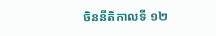ចិននីតិកាលទី ១២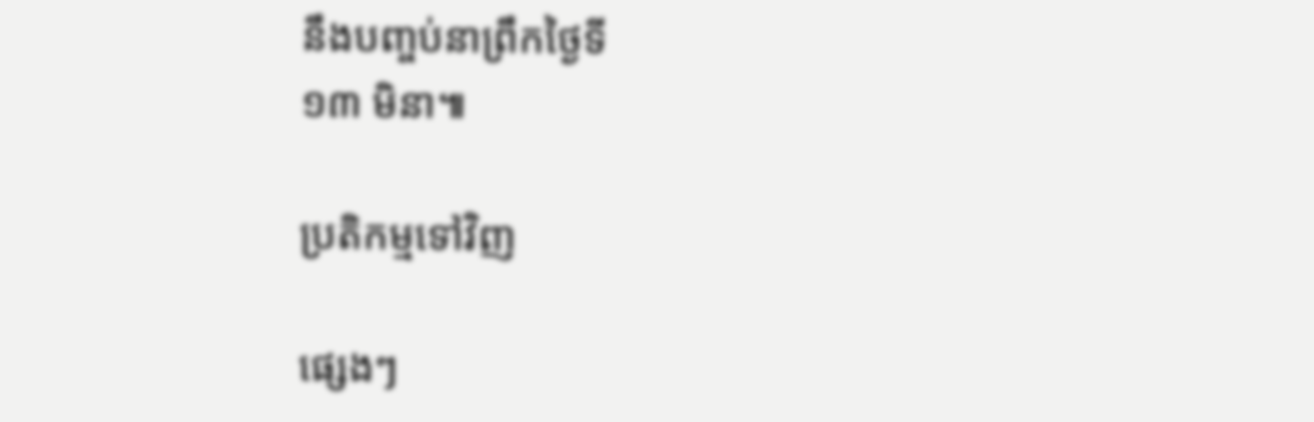នឹងបញ្ចប់នាព្រឹកថ្ងៃទី
១៣ មិនា៕

ប្រតិកម្មទៅវិញ

ផ្សេងៗ